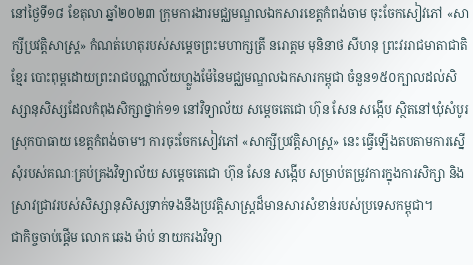នៅថ្ងៃទី១៨ ខែតុលា ឆ្នាំ២០២៣ ក្រុមការងារមជ្ឈមណ្ឌលឯកសារខេត្តកំពង់ចាម ចុះចែកសៀវភៅ «សាក្សីប្រវត្តិសាស្ត្រ» កំណត់ហេតុរបស់សម្តេចព្រះមហាក្សត្រី នរោត្តម មុនិនាថ សីហនុ ព្រះវររាជមាតាជាតិខ្មែរ បោះពុម្ពដោយព្រះរាជបណ្ណាល័យហ្លួងម៉ែនៃមជ្ឈមណ្ឌលឯកសារកម្ពុជា ចំនួន១៥០ក្បាលដល់សិស្សានុសិស្សដែលកំពុងសិក្សាថ្នាក់១១ នៅវិទ្យាល័យ សម្ដេចតេជោ ហ៊ុន សែន សង្កើប ស្ថិតនៅឃុំសំបូរ ស្រុកបាធាយ ខេត្តកំពង់ចាម។ ការចុះចែកសៀវភៅ «សាក្សីប្រវត្តិសាស្ត្រ» នេះ ធ្វើឡើងតបតាមការស្នើសុំរបស់គណៈគ្រប់គ្រងវិទ្យាល័យ សម្ដេចតេជោ ហ៊ុន សែន សង្កើប សម្រាប់តម្រូវការក្នុងការសិក្សា និងស្រាវជ្រាវរបស់សិស្សានុសិស្សទាក់ទងនឹងប្រវត្តិសាស្រ្តដ៏មានសារសំខាន់របស់ប្រទេសកម្ពុជា។
ជាកិច្ចចាប់ផ្ដើម លោក ឆេង ម៉ាប់ នាយករងវិទ្យា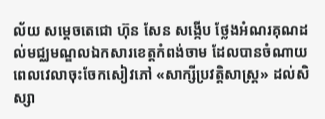ល័យ សម្ដេចតេជោ ហ៊ុន សែន សង្កើប ថ្លែងអំណរគុណដល់មជ្ឈមណ្ឌលឯកសារខេត្តកំពង់ចាម ដែលបានចំណាយពេលវេលាចុះចែកសៀវភៅ «សាក្សីប្រវត្តិសាស្ត្រ» ដល់សិស្សា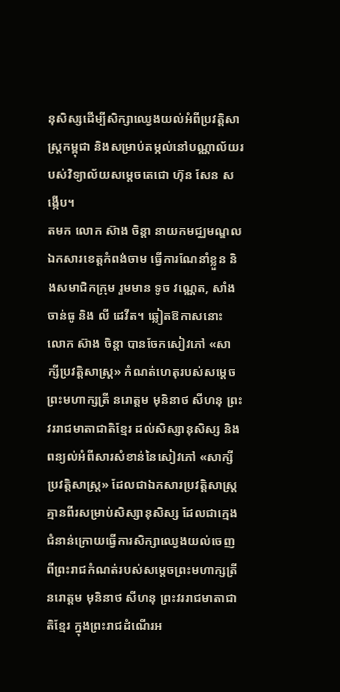នុសិស្សដើម្បីសិក្សាឈ្វេងយល់អំពីប្រវត្តិសាស្រ្តកម្ពុជា និងសម្រាប់តម្កល់នៅបណ្ណាល័យរបស់វិទ្យាល័យសម្ដេចតេជោ ហ៊ុន សែន សង្កើប។
តមក លោក ស៊ាង ចិន្ដា នាយកមជ្ឈមណ្ឌលឯកសារខេត្តកំពង់ចាម ធ្វើការណែនាំខ្លួន និងសមាជិកក្រុម រួមមាន ទូច វណ្ណេត, សាំង ចាន់ធូ និង លី ដេវីត។ ឆ្លៀតឱកាសនោះ លោក ស៊ាង ចិន្ដា បានចែកសៀវភៅ «សាក្សីប្រវត្តិសាស្ត្រ» កំណត់ហេតុរបស់សម្តេចព្រះមហាក្សត្រី នរោត្តម មុនិនាថ សីហនុ ព្រះវររាជមាតាជាតិខ្មែរ ដល់សិស្សានុសិស្ស និងពន្យល់អំពីសារសំខាន់នៃសៀវភៅ «សាក្សីប្រវត្តិសាស្ត្រ» ដែលជាឯកសារប្រវត្តិសាស្ត្រគ្មានពីរសម្រាប់សិស្សានុសិស្ស ដែលជាក្មេងជំនាន់ក្រោយធ្វើការសិក្សាឈ្វេងយល់ចេញពីព្រះរាជកំណត់របស់សម្តេចព្រះមហាក្សត្រី នរោត្តម មុនិនាថ សីហនុ ព្រះវររាជមាតាជាតិខ្មែរ ក្នុងព្រះរាជដំណើរអ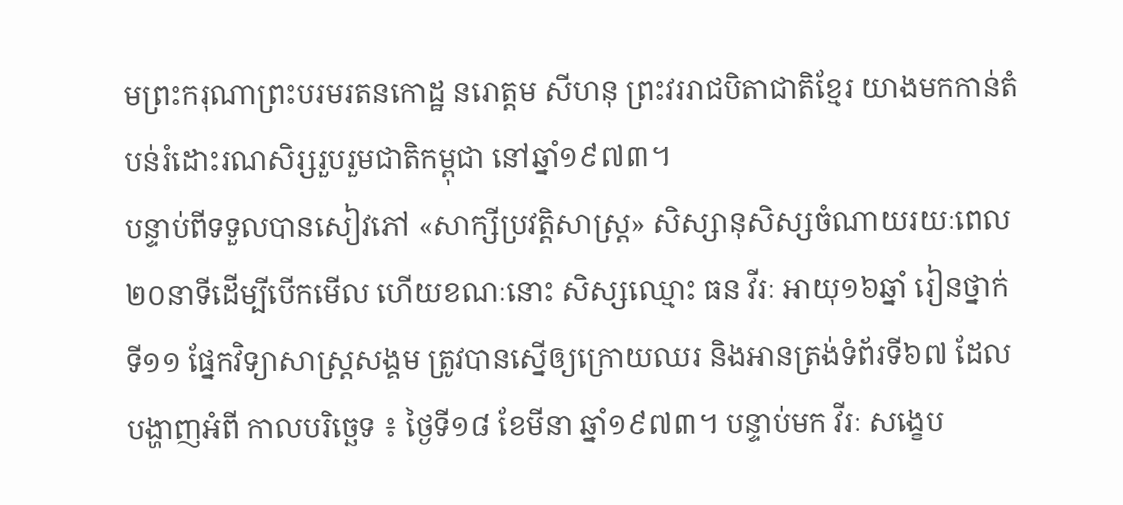មព្រះករុណាព្រះបរមរតនកោដ្ឋ នរោត្តម សីហនុ ព្រះវររាជបិតាជាតិខ្មែរ យាងមកកាន់តំបន់រំដោះរណសិរ្សរួបរួមជាតិកម្ពុជា នៅឆ្នាំ១៩៧៣។
បន្ទាប់ពីទទួលបានសៀវភៅ «សាក្សីប្រវត្តិសាស្ត្រ» សិស្សានុសិស្សចំណាយរយៈពេល២០នាទីដើម្បីបើកមើល ហើយខណៈនោះ សិស្សឈ្មោះ ធន វីរៈ អាយុ១៦ឆ្នាំ រៀនថ្នាក់ទី១១ ផ្នែកវិទ្យាសាស្រ្តសង្គម ត្រូវបានស្នើឲ្យក្រោយឈរ និងអានត្រង់ទំព័រទី៦៧ ដែលបង្ហាញអំពី កាលបរិច្ឆេទ ៖ ថ្ងៃទី១៨ ខែមីនា ឆ្នាំ១៩៧៣។ បន្ទាប់មក វីរៈ សង្ខេប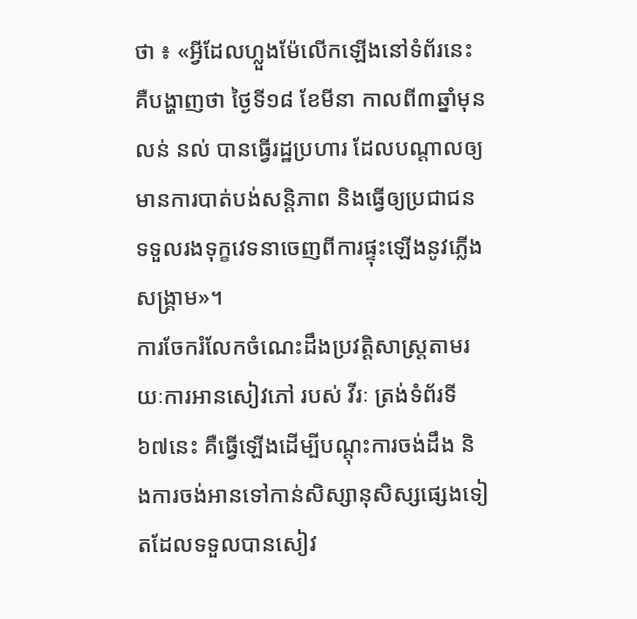ថា ៖ «អ្វីដែលហ្លួងម៉ែលើកឡើងនៅទំព័រនេះ គឺបង្ហាញថា ថ្ងៃទី១៨ ខែមីនា កាលពី៣ឆ្នាំមុន លន់ នល់ បានធ្វើរដ្ឋប្រហារ ដែលបណ្ដាលឲ្យមានការបាត់បង់សន្តិភាព និងធ្វើឲ្យប្រជាជនទទួលរងទុក្ខវេទនាចេញពីការផ្ទុះឡើងនូវភ្លើងសង្រ្គាម»។
ការចែករំលែកចំណេះដឹងប្រវត្តិសាស្រ្តតាមរយៈការអានសៀវភៅ របស់ វីរៈ ត្រង់ទំព័រទី៦៧នេះ គឺធ្វើឡើងដើម្បីបណ្ដុះការចង់ដឹង និងការចង់អានទៅកាន់សិស្សានុសិស្សផ្សេងទៀតដែលទទួលបានសៀវ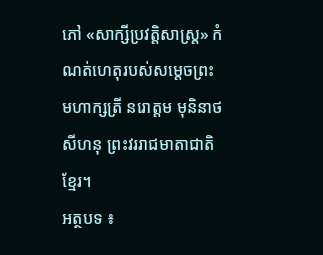ភៅ «សាក្សីប្រវត្តិសាស្ត្រ» កំណត់ហេតុរបស់សម្តេចព្រះមហាក្សត្រី នរោត្តម មុនិនាថ សីហនុ ព្រះវររាជមាតាជាតិខ្មែរ។
អត្ថបទ ៖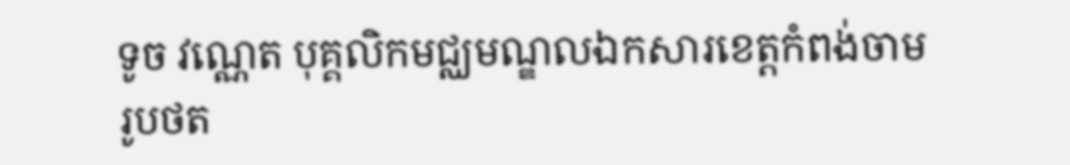ទូច វណ្ណេត បុគ្គលិកមជ្ឈមណ្ឌលឯកសារខេត្តកំពង់ចាម
រូបថត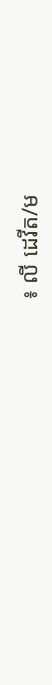៖ លី ដេវីត/ម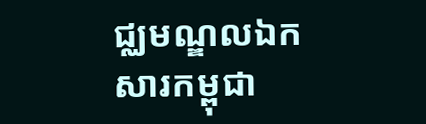ជ្ឈមណ្ឌលឯកសារកម្ពុជា